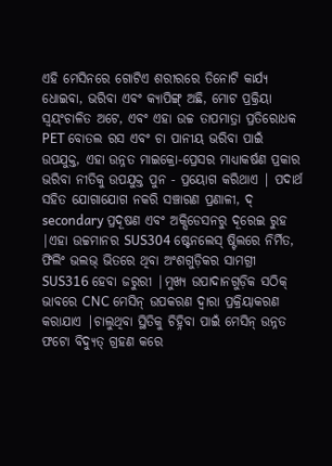ଏହି ମେସିନରେ ଗୋଟିଏ ଶରୀରରେ ତିନୋଟି କାର୍ଯ୍ୟ ଧୋଇବା, ଭରିବା ଏବଂ କ୍ୟାପିଙ୍ଗ୍ ଅଛି, ମୋଟ ପ୍ରକ୍ରିୟା ସ୍ୱୟଂଚାଳିତ ଅଟେ, ଏବଂ ଏହା ଉଚ୍ଚ ତାପମାତ୍ରା ପ୍ରତିରୋଧକ PET ବୋତଲ ରସ ଏବଂ ଚା ପାନୀୟ ଭରିବା ପାଇଁ ଉପଯୁକ୍ତ, ଏହା ଉନ୍ନତ ମାଇକ୍ରୋ-ପ୍ରେସର ମାଧ୍ୟାକର୍ଷଣ ପ୍ରକାର ଭରିବା ନୀତିକୁ ଉପଯୁକ୍ତ ପୁନ - ପ୍ରୟୋଗ କରିଥାଏ | ପଦାର୍ଥ ସହିତ ଯୋଗାଯୋଗ ନକରି ସଞ୍ଚାରଣ ପ୍ରଣାଳୀ, ଦ୍ secondary ପ୍ରଦୂଷଣ ଏବଂ ଅକ୍ସିଡେସନରୁ ଦୂରେଇ ରୁହ |ଏହା ଉଚ୍ଚମାନର SUS304 ଷ୍ଟେନଲେସ୍ ଷ୍ଟିଲରେ ନିର୍ମିତ, ଫିଲିଂ ଭଲଭ୍ ଭିତରେ ଥିବା ଅଂଶଗୁଡ଼ିକର ସାମଗ୍ରୀ SUS316 ହେବା ଜରୁରୀ |ମୁଖ୍ୟ ଉପାଦାନଗୁଡ଼ିକ ସଠିକ୍ ଭାବରେ CNC ମେସିନ୍ ଉପକରଣ ଦ୍ୱାରା ପ୍ରକ୍ରିୟାକରଣ କରାଯାଏ |ଚାଲୁଥିବା ସ୍ଥିତିକୁ ଚିହ୍ନିବା ପାଇଁ ମେସିନ୍ ଉନ୍ନତ ଫଟୋ ବିଦ୍ୟୁତ୍ ଗ୍ରହଣ କରେ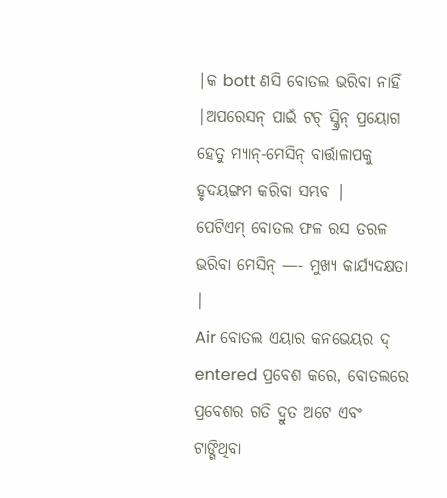|କ bott ଣସି ବୋତଲ ଭରିବା ନାହିଁ |ଅପରେସନ୍ ପାଇଁ ଟଚ୍ ସ୍କ୍ରିନ୍ ପ୍ରୟୋଗ ହେତୁ ମ୍ୟାନ୍-ମେସିନ୍ ବାର୍ତ୍ତାଳାପକୁ ହୃଦୟଙ୍ଗମ କରିବା ସମ୍ଭବ |
ପେଟିଏମ୍ ବୋତଲ ଫଳ ରସ ତରଳ ଭରିବା ମେସିନ୍ —- ମୁଖ୍ୟ କାର୍ଯ୍ୟଦକ୍ଷତା |
Air ବୋତଲ ଏୟାର କନଭେୟର ଦ୍ entered ପ୍ରବେଶ କରେ, ବୋତଲରେ ପ୍ରବେଶର ଗତି ଦ୍ରୁତ ଅଟେ ଏବଂ ଟାଙ୍ଗିଥିବା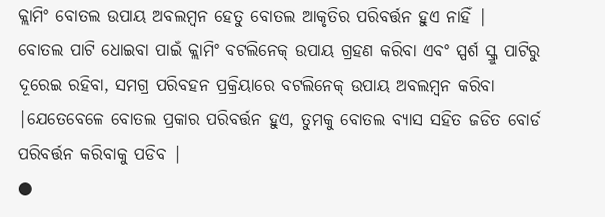କ୍ଲାମିଂ ବୋତଲ ଉପାୟ ଅବଲମ୍ବନ ହେତୁ ବୋତଲ ଆକୃତିର ପରିବର୍ତ୍ତନ ହୁଏ ନାହିଁ |
ବୋତଲ ପାଟି ଧୋଇବା ପାଇଁ କ୍ଲାମିଂ ବଟଲିନେକ୍ ଉପାୟ ଗ୍ରହଣ କରିବା ଏବଂ ସ୍ପର୍ଶ ସ୍କ୍ରୁ ପାଟିରୁ ଦୂରେଇ ରହିବା, ସମଗ୍ର ପରିବହନ ପ୍ରକ୍ରିୟାରେ ବଟଲିନେକ୍ ଉପାୟ ଅବଲମ୍ବନ କରିବା |ଯେତେବେଳେ ବୋତଲ ପ୍ରକାର ପରିବର୍ତ୍ତନ ହୁଏ, ତୁମକୁ ବୋତଲ ବ୍ୟାସ ସହିତ ଜଡିତ ବୋର୍ଡ ପରିବର୍ତ୍ତନ କରିବାକୁ ପଡିବ |
●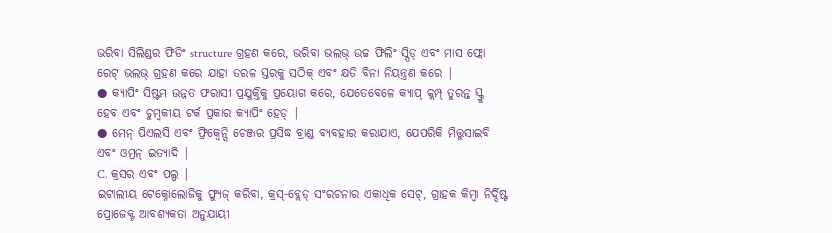ଭରିବା ସିଲିଣ୍ଡର ଫିଡିଂ structure ଗ୍ରହଣ କରେ, ଭରିବା ଭଲଭ୍ ଉଚ୍ଚ ଫିଲିଂ ସ୍ପିଡ୍ ଏବଂ ମାସ ଫ୍ଲୋ ରେଟ୍ ଭଲଭ୍ ଗ୍ରହଣ କରେ ଯାହା ତରଳ ସ୍ତରକୁ ସଠିକ୍ ଏବଂ କ୍ଷତି ବିନା ନିୟନ୍ତ୍ରଣ କରେ |
● କ୍ୟାପିଂ ସିଷ୍ଟମ ଉନ୍ନତ ଫରାସୀ ପ୍ରଯୁକ୍ତିକୁ ପ୍ରୟୋଗ କରେ, ଯେତେବେଳେ କ୍ୟାପ୍ କ୍ଲମ୍ପ୍ ତୁରନ୍ତ ସ୍କ୍ରୁ ହେବ ଏବଂ ଚୁମ୍ବକୀୟ ଟର୍କ ପ୍ରକାର କ୍ୟାପିଂ ହେଡ୍ |
● ମେନ୍ ପିଏଲସି ଏବଂ ଫ୍ରିକ୍ୱେନ୍ସି ଚେଞ୍ଜର ପ୍ରସିଦ୍ଧ ବ୍ରାଣ୍ଡ ବ୍ୟବହାର କରାଯାଏ, ଯେପରିକି ମିତ୍ତୁସାଇବି ଏବଂ ଓମ୍ରନ୍ ଇତ୍ୟାଦି |
C. କ୍ରସର ଏବଂ ପଲ୍ପ |
ଇଟାଲୀୟ ଟେକ୍ନୋଲୋଜିକୁ ଫ୍ୟୁଜ୍ କରିବା, କ୍ରସ୍-ବ୍ଲେଡ୍ ସଂରଚନାର ଏକାଧିକ ସେଟ୍, ଗ୍ରାହକ କିମ୍ବା ନିର୍ଦ୍ଦିଷ୍ଟ ପ୍ରୋଜେକ୍ଟ ଆବଶ୍ୟକତା ଅନୁଯାୟୀ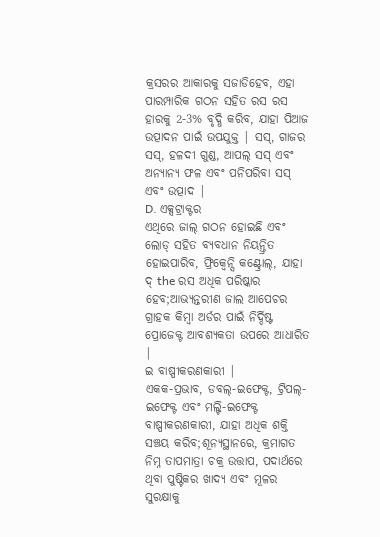କ୍ରସରର ଆକାରକୁ ସଜାଡିହେବ, ଏହା ପାରମ୍ପାରିକ ଗଠନ ସହିତ ରସ ରସ ହାରକୁ 2-3% ବୃଦ୍ଧି କରିବ, ଯାହା ପିଆଜ ଉତ୍ପାଦନ ପାଇଁ ଉପଯୁକ୍ତ | ସସ୍, ଗାଜର ସସ୍, ହଳଦୀ ଗୁଣ୍ଡ, ଆପଲ୍ ସସ୍ ଏବଂ ଅନ୍ୟାନ୍ୟ ଫଳ ଏବଂ ପନିପରିବା ସସ୍ ଏବଂ ଉତ୍ପାଦ |
D. ଏକ୍ସଟ୍ରାକ୍ଟର
ଏଥିରେ ଜାଲ୍ ଗଠନ ହୋଇଛି ଏବଂ ଲୋଡ୍ ସହିତ ବ୍ୟବଧାନ ନିୟନ୍ତ୍ରିତ ହୋଇପାରିବ, ଫ୍ରିକ୍ୱେନ୍ସି କଣ୍ଟ୍ରୋଲ୍, ଯାହା ଦ୍ the ରସ ଅଧିକ ପରିଷ୍କାର ହେବ;ଆଭ୍ୟନ୍ତରୀଣ ଜାଲ ଆପେଚର ଗ୍ରାହକ କିମ୍ବା ଅର୍ଡର ପାଇଁ ନିର୍ଦ୍ଦିଷ୍ଟ ପ୍ରୋଜେକ୍ଟ ଆବଶ୍ୟକତା ଉପରେ ଆଧାରିତ |
ଇ ବାଷ୍ପୀକରଣକାରୀ |
ଏକକ-ପ୍ରଭାବ, ଡବଲ୍-ଇଫେକ୍ଟ, ଟ୍ରିପଲ୍-ଇଫେକ୍ଟ ଏବଂ ମଲ୍ଟି-ଇଫେକ୍ଟ ବାଷ୍ପୀକରଣକାରୀ, ଯାହା ଅଧିକ ଶକ୍ତି ସଞ୍ଚୟ କରିବ;ଶୂନ୍ୟସ୍ଥାନରେ, କ୍ରମାଗତ ନିମ୍ନ ତାପମାତ୍ରା ଚକ୍ର ଉତ୍ତାପ, ପଦାର୍ଥରେ ଥିବା ପୁଷ୍ଟିକର ଖାଦ୍ୟ ଏବଂ ମୂଳର ସୁରକ୍ଷାକୁ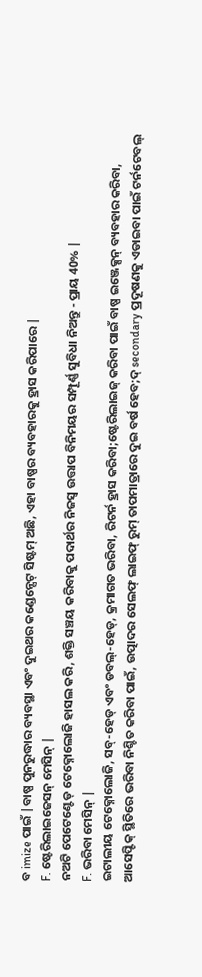ବ imize ପାଇଁ |ବାଷ୍ପ ପୁନରୁଦ୍ଧାର ବ୍ୟବସ୍ଥା ଏବଂ ଦୁଇଥର କଣ୍ଡେନ୍ସେଟ୍ ସିଷ୍ଟମ୍ ଅଛି, ଏହା ବାଷ୍ପର ବ୍ୟବହାରକୁ ହ୍ରାସ କରିପାରେ |
F. ଷ୍ଟେରିଲାଇଜେସନ୍ ମେସିନ୍ |
ନଅଟି ପେଟେଣ୍ଟେଡ୍ ଟେକ୍ନୋଲୋଜି ହାସଲ କରି, ଶକ୍ତି ସଞ୍ଚୟ କରିବାକୁ ପଦାର୍ଥର ନିଜସ୍ୱ ଉତ୍ତାପ ବିନିମୟର ସମ୍ପୂର୍ଣ୍ଣ ସୁବିଧା ନିଅନ୍ତୁ - ପ୍ରାୟ 40% |
F. ଭରିବା ମେସିନ୍ |
ଇଟାଲୀୟ ଟେକ୍ନୋଲୋଜି, ସବ୍-ହେଡ୍ ଏବଂ ଡବଲ୍-ହେଡ୍, କ୍ରମାଗତ ଭରିବା, ରିଟର୍ନ ହ୍ରାସ କରିବା;ଷ୍ଟେରିଲାଇଜ୍ କରିବା ପାଇଁ ବାଷ୍ପ ଇଞ୍ଜେକ୍ସନ୍ ବ୍ୟବହାର କରିବା, ଆସେପ୍ଟିକ୍ ସ୍ଥିତିରେ ଭରିବା ନିଶ୍ଚିତ କରିବା ପାଇଁ, ଉତ୍ପାଦର ସେଲଫ୍ ଲାଇଫ୍ ରୁମ୍ ତାପମାତ୍ରାରେ ଦୁଇ ବର୍ଷ ହେବ;ଦ୍ secondary ପ୍ରଦୂଷଣକୁ ଏଡାଇବା ପାଇଁ ଟର୍ନଟେବଲ୍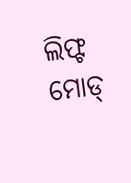ଲିଫ୍ଟ ମୋଡ୍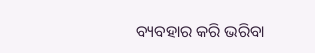ବ୍ୟବହାର କରି ଭରିବା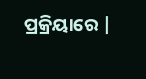ପ୍ରକ୍ରିୟାରେ |